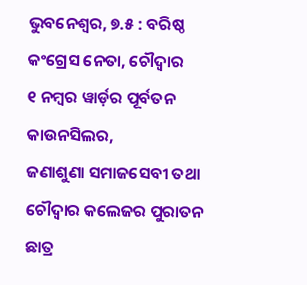ଭୁବନେଶ୍ୱର, ୭.୫ : ବରିଷ୍ଠ କଂଗ୍ରେସ ନେତା, ଚୌଦ୍ୱାର
୧ ନମ୍ବର ୱାର୍ଡ଼ର ପୂର୍ବତନ କାଉନସିଲର,
ଜଣାଶୁଣା ସମାଜସେବୀ ତଥା ଚୌଦ୍ୱାର କଲେଜର ପୁରାତନ ଛାତ୍ର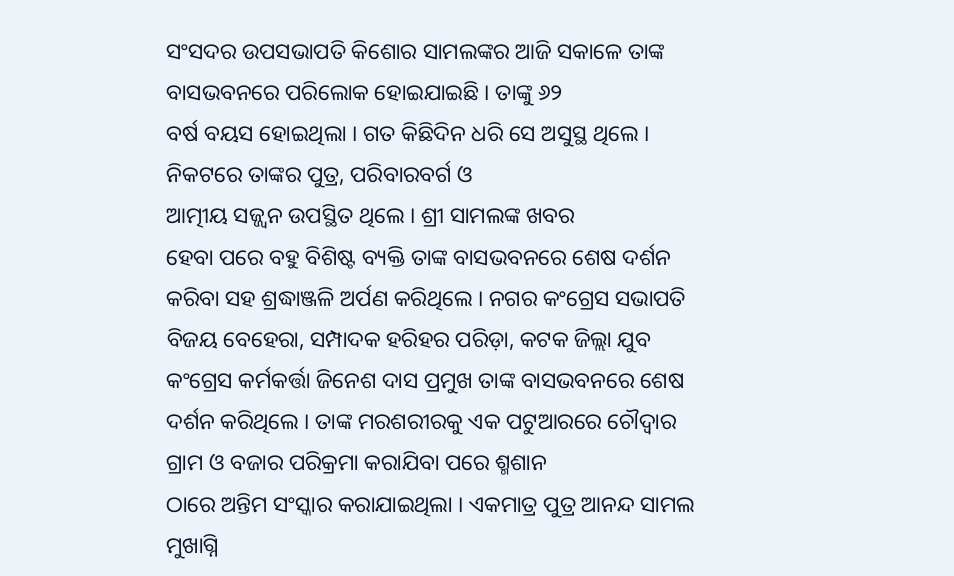ସଂସଦର ଉପସଭାପତି କିଶୋର ସାମଲଙ୍କର ଆଜି ସକାଳେ ତାଙ୍କ
ବାସଭବନରେ ପରିଲୋକ ହୋଇଯାଇଛି । ତାଙ୍କୁ ୬୨
ବର୍ଷ ବୟସ ହୋଇଥିଲା । ଗତ କିଛିଦିନ ଧରି ସେ ଅସୁସ୍ଥ ଥିଲେ ।
ନିକଟରେ ତାଙ୍କର ପୁତ୍ର, ପରିବାରବର୍ଗ ଓ
ଆତ୍ମୀୟ ସଜ୍ଜ୍ୱନ ଉପସ୍ଥିତ ଥିଲେ । ଶ୍ରୀ ସାମଲଙ୍କ ଖବର
ହେବା ପରେ ବହୁ ବିଶିଷ୍ଟ ବ୍ୟକ୍ତି ତାଙ୍କ ବାସଭବନରେ ଶେଷ ଦର୍ଶନ
କରିବା ସହ ଶ୍ରଦ୍ଧାଞ୍ଜଳି ଅର୍ପଣ କରିଥିଲେ । ନଗର କଂଗ୍ରେସ ସଭାପତି
ବିଜୟ ବେହେରା, ସମ୍ପାଦକ ହରିହର ପରିଡ଼ା, କଟକ ଜିଲ୍ଲା ଯୁବ
କଂଗ୍ରେସ କର୍ମକର୍ତ୍ତା ଜିନେଶ ଦାସ ପ୍ରମୁଖ ତାଙ୍କ ବାସଭବନରେ ଶେଷ
ଦର୍ଶନ କରିଥିଲେ । ତାଙ୍କ ମରଶରୀରକୁ ଏକ ପଟୁଆରରେ ଚୌଦ୍ୱାର
ଗ୍ରାମ ଓ ବଜାର ପରିକ୍ରମା କରାଯିବା ପରେ ଶ୍ମଶାନ
ଠାରେ ଅନ୍ତିମ ସଂସ୍କାର କରାଯାଇଥିଲା । ଏକମାତ୍ର ପୁତ୍ର ଆନନ୍ଦ ସାମଲ
ମୁଖାଗ୍ନି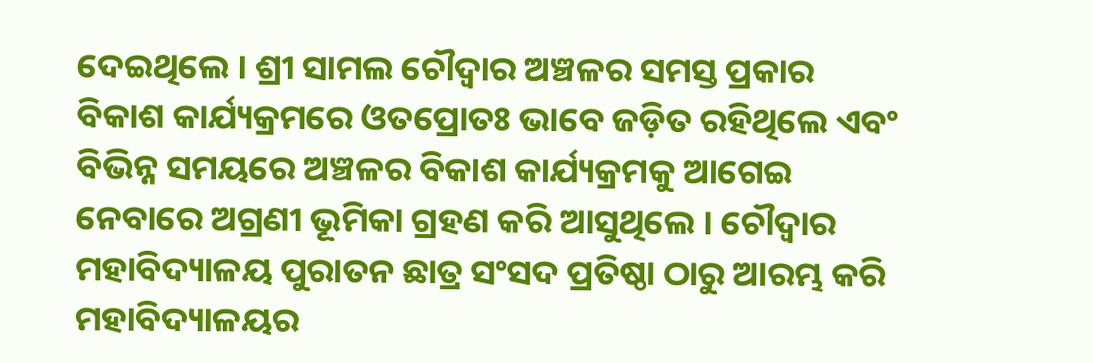ଦେଇଥିଲେ । ଶ୍ରୀ ସାମଲ ଚୌଦ୍ୱାର ଅଞ୍ଚଳର ସମସ୍ତ ପ୍ରକାର
ବିକାଶ କାର୍ଯ୍ୟକ୍ରମରେ ଓତପ୍ରୋତଃ ଭାବେ ଜଡ଼ିତ ରହିଥିଲେ ଏବଂ
ବିଭିନ୍ନ ସମୟରେ ଅଞ୍ଚଳର ବିକାଶ କାର୍ଯ୍ୟକ୍ରମକୁ ଆଗେଇ
ନେବାରେ ଅଗ୍ରଣୀ ଭୂମିକା ଗ୍ରହଣ କରି ଆସୁଥିଲେ । ଚୌଦ୍ୱାର
ମହାବିଦ୍ୟାଳୟ ପୁରାତନ ଛାତ୍ର ସଂସଦ ପ୍ରତିଷ୍ଠା ଠାରୁ ଆରମ୍ଭ କରି
ମହାବିଦ୍ୟାଳୟର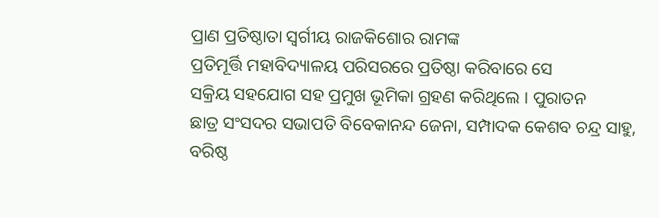ପ୍ରାଣ ପ୍ରତିଷ୍ଠାତା ସ୍ୱର୍ଗୀୟ ରାଜକିଶୋର ରାମଙ୍କ
ପ୍ରତିମୂର୍ତ୍ତି ମହାବିଦ୍ୟାଳୟ ପରିସରରେ ପ୍ରତିଷ୍ଠା କରିବାରେ ସେ
ସକ୍ରିୟ ସହଯୋଗ ସହ ପ୍ରମୁଖ ଭୂମିକା ଗ୍ରହଣ କରିଥିଲେ । ପୁରାତନ
ଛାତ୍ର ସଂସଦର ସଭାପତି ବିବେକାନନ୍ଦ ଜେନା, ସମ୍ପାଦକ କେଶବ ଚନ୍ଦ୍ର ସାହୁ,
ବରିଷ୍ଠ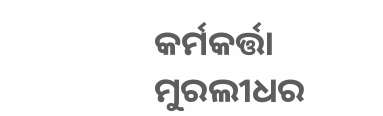କର୍ମକର୍ତ୍ତା ମୁରଲୀଧର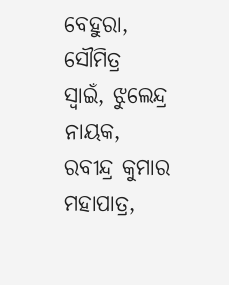ବେହୁରା, ସୌମିତ୍ର ସ୍ୱାଇଁ, ଝୁଲେନ୍ଦ୍ର
ନାୟକ, ରବୀନ୍ଦ୍ର କୁମାର ମହାପାତ୍ର,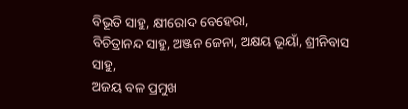ବିଭୂତି ସାହୁ, କ୍ଷୀରୋଦ ବେହେରା,
ବିଚିତ୍ରାନନ୍ଦ ସାହୁ, ଅଞ୍ଜନ ଜେନା, ଅକ୍ଷୟ ଭୂୟାଁ, ଶ୍ରୀନିବାସ ସାହୁ,
ଅଜୟ ବଳ ପ୍ରମୁଖ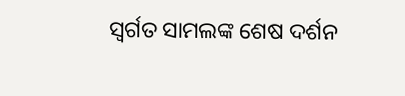ସ୍ୱର୍ଗତ ସାମଲଙ୍କ ଶେଷ ଦର୍ଶନ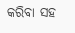କରିବା ସହ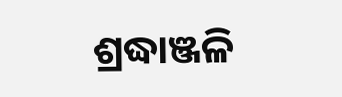ଶ୍ରଦ୍ଧାଞ୍ଜଳି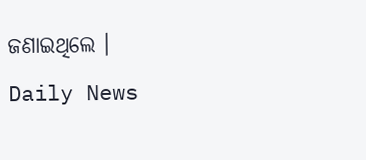ଜଣାଇଥିଲେ ।
Daily News